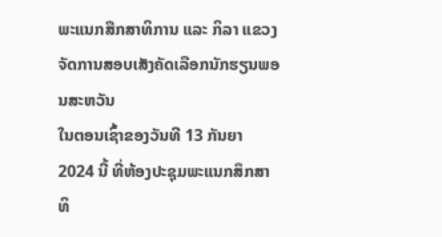ພະແນກສືກສາທິການ ແລະ ກິລາ ແຂວງ ຈັດການສອບເສັງຄັດເລືອກນັກຮຽນພອນສະຫວັນ
ໃນຕອນເຊົ້າຂອງວັນທີ 13 ກັນຍາ 2024 ນີ້ ທີ່ຫ້ອງປະຊຸມພະແນກສຶກສາທິ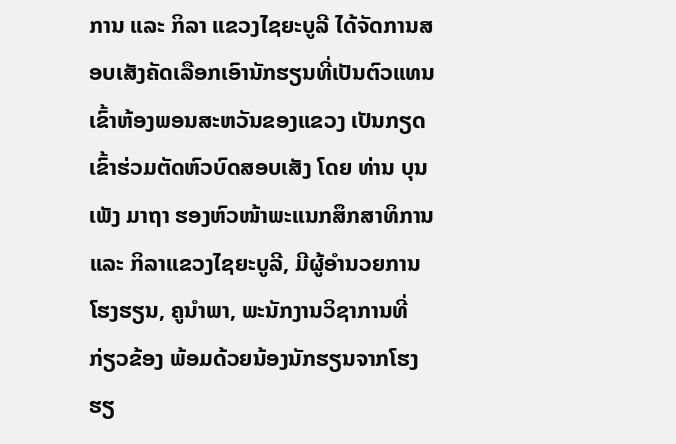ການ ແລະ ກິລາ ແຂວງໄຊຍະບູລີ ໄດ້ຈັດການສອບເສັງຄັດເລືອກເອົານັກຮຽນທີ່ເປັນຕົວແທນ ເຂົ້າຫ້ອງພອນສະຫວັນຂອງແຂວງ ເປັນກຽດ ເຂົ້າຮ່ວມຕັດຫົວບົດສອບເສັງ ໂດຍ ທ່ານ ບຸນເພັງ ມາຖາ ຮອງຫົວໜ້າພະແນກສຶກສາທິການ ແລະ ກິລາແຂວງໄຊຍະບູລີ, ມີຜູ້ອຳນວຍການໂຮງຮຽນ, ຄູນຳພາ, ພະນັກງານວິຊາການທີ່ກ່ຽວຂ້ອງ ພ້ອມດ້ວຍນ້ອງນັກຮຽນຈາກໂຮງຮຽ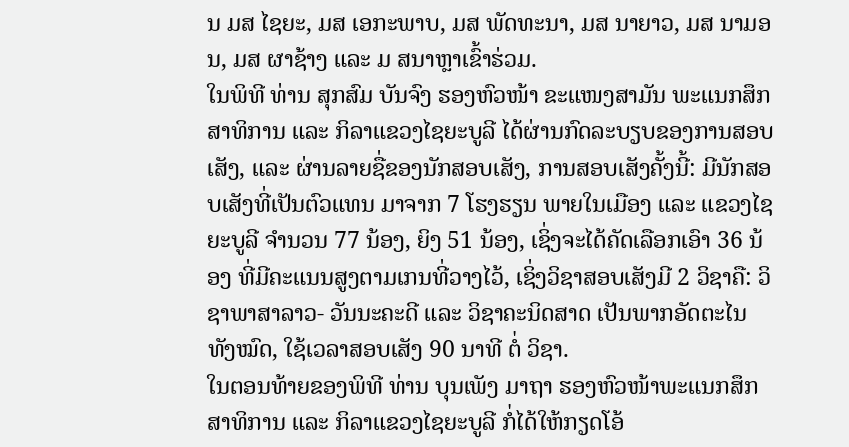ນ ມສ ໄຊຍະ, ມສ ເອກະພາບ, ມສ ພັດທະນາ, ມສ ນາຍາວ, ມສ ນາມອນ, ມສ ຜາຊ້າງ ແລະ ມ ສນາຫຼາເຂົ້າຮ່ວມ.
ໃນພິທີ ທ່ານ ສຸກສົມ ບັນຈົງ ຮອງຫົວໜ້າ ຂະແໜງສາມັນ ພະແນກສຶກສາທິການ ແລະ ກິລາແຂວງໄຊຍະບູລີ ໄດ້ຜ່ານກົດລະບຽບຂອງການສອບເສັງ, ແລະ ຜ່ານລາຍຊື່ຂອງນັກສອບເສັງ, ການສອບເສັງຄັ້ງນີ້: ມີນັກສອບເສັງທີ່ເປັນຕົວແທນ ມາຈາກ 7 ໂຮງຮຽນ ພາຍໃນເມືອງ ແລະ ແຂວງໄຊຍະບູລີ ຈຳນວນ 77 ນ້ອງ, ຍິງ 51 ນ້ອງ, ເຊິ່ງຈະໄດ້ຄັດເລືອກເອົາ 36 ນ້ອງ ທີ່ມີຄະແນນສູງຕາມເກນທີ່ວາງໄວ້, ເຊິ່ງວິຊາສອບເສັງມີ 2 ວິຊາຄື: ວິຊາພາສາລາວ- ວັນນະຄະດີ ແລະ ວິຊາຄະນິດສາດ ເປັນພາກອັດຕະໄນທັງໝົດ, ໃຊ້ເວລາສອບເສັງ 90 ນາທີ ຕໍ່ ວິຊາ.
ໃນຕອນທ້າຍຂອງພິທີ ທ່ານ ບຸນເພັງ ມາຖາ ຮອງຫົວໜ້າພະແນກສຶກສາທິການ ແລະ ກິລາແຂວງໄຊຍະບູລີ ກໍ່ໄດ້ໃຫ້ກຽດໂອ້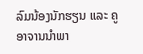ລົມນ້ອງນັກຮຽນ ແລະ ຄູອາຈານນຳພາ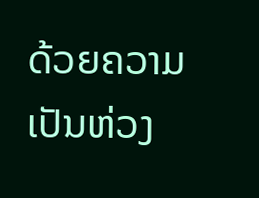ດ້ວຍຄວາມເປັນຫ່ວງ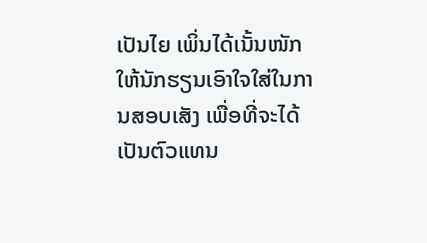ເປັນໄຍ ເພິ່ນໄດ້ເນັ້ນໜັກໃຫ້ນັກຮຽນເອົາໃຈໃສ່ໃນການສອບເສັງ ເພື່ອທີ່ຈະໄດ້ເປັນຕົວແທນ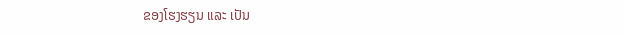ຂອງໂຮງຮຽນ ແລະ ເປັນ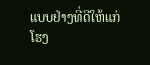ແບບຢ່າງທີ່ດີໃຫ້ແກ່ໂຮງ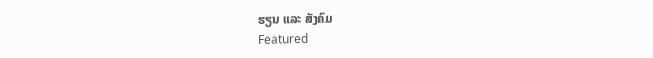ຮຽນ ແລະ ສັງຄົມ
Featured